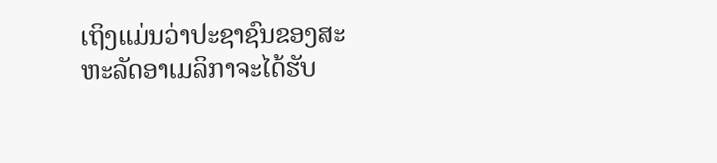ເຖິງແມ່ນວ່າປະຊາຊົນຂອງສະຫະລັດອາເມລິກາຈະໄດ້ຮັບ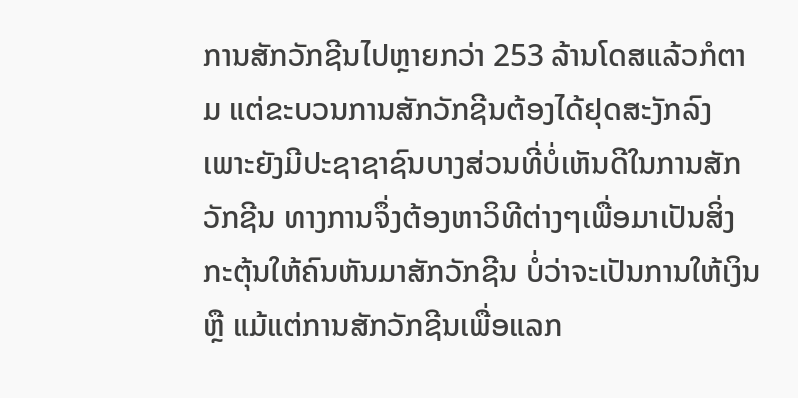ການສັກວັກຊີນໄປຫຼາຍກວ່າ 253 ລ້ານໂດສແລ້ວກໍຕາມ ແຕ່ຂະບວນການສັກວັກຊີນຕ້ອງໄດ້ຢຸດສະງັກລົງ ເພາະຍັງມີປະຊາຊາຊົນບາງສ່ວນທີ່ບໍ່ເຫັນດີໃນການສັກວັກຊີນ ທາງການຈຶ່ງຕ້ອງຫາວິທີຕ່າງໆເພື່ອມາເປັນສິ່ງກະຕຸ້ນໃຫ້ຄົນຫັນມາສັກວັກຊີນ ບໍ່ວ່າຈະເປັນການໃຫ້ເງິນ ຫຼື ແມ້ແຕ່ການສັກວັກຊີນເພື່ອແລກ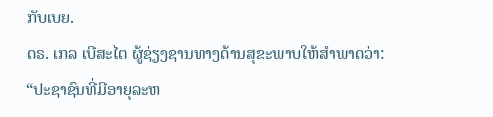ກັບເບຍ.
ດຣ. ເກລ ເບີສະໄຕ ຜູ້ຊ່ຽງຊານທາງດ້ານສຸຂະພາບໃຫ້ສໍາພາດວ່າ: “ປະຊາຊົນທີ່ມີອາຍຸລະຫ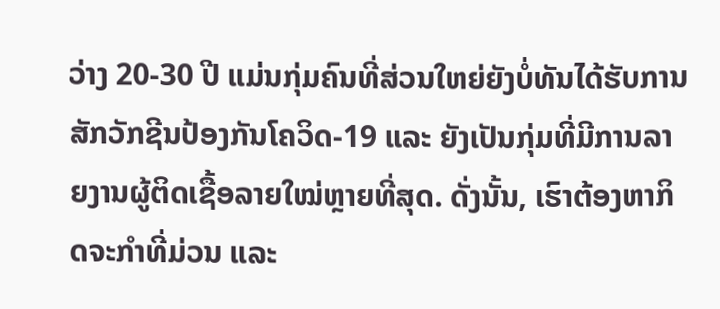ວ່າງ 20-30 ປີ ແມ່ນກຸ່ມຄົນທີ່ສ່ວນໃຫຍ່ຍັງບໍ່ທັນໄດ້ຮັບການສັກວັກຊີນປ້ອງກັນໂຄວິດ-19 ແລະ ຍັງເປັນກຸ່ມທີ່ມີການລາຍງານຜູ້ຕິດເຊື້ອລາຍໃໝ່ຫຼາຍທີ່ສຸດ. ດັ່ງນັ້ນ, ເຮົາຕ້ອງຫາກິດຈະກໍາທີ່ມ່ວນ ແລະ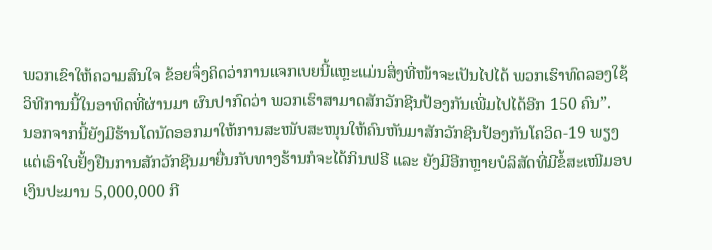ພວກເຂົາໃຫ້ຄວາມສົນໃຈ ຂ້ອຍຈຶ່ງຄິດວ່າການແຈກເບຍນີ້ແຫຼະແມ່ນສິ່ງທີ່ໜ້າຈະເປັນໄປໄດ້ ພວກເຮົາທົດລອງໃຊ້ວິທີການນີ້ໃນອາທິດທີ່ຜ່ານມາ ຜົນປາກົດວ່າ ພວກເຮົາສາມາດສັກວັກຊີນປ້ອງກັນເພີ່ມໄປໄດ້ອີກ 150 ຄົນ”.
ນອກຈາກນີ້ຍັງມີຮ້ານໂດນັດອອກມາໃຫ້ການສະໜັບສະໜຸນໃຫ້ຄົນຫັນມາສັກວັກຊີນປ້ອງກັນໂຄວິດ-19 ພຽງແຕ່ເອົາໃບຢັ້ງຢືນການສັກວັກຊີນມາຍື່ນກັບທາງຮ້ານກໍຈະໄດ້ກິນຟຣີ ແລະ ຍັງມີອີກຫຼາຍບໍລິສັດທີ່ມີຂໍ້ສະເໜີມອບເງິນປະມານ 5,000,000 ກີ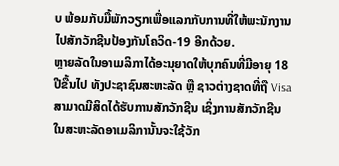ບ ພ້ອມກັບມື້ພັກວຽກເພື່ອແລກກັບການທີ່ໃຫ້ພະນັກງານໄປສັກວັກຊີນປ້ອງກັນໂຄວິດ-19 ອີກດ້ວຍ.
ຫຼາຍລັດໃນອາເມລິກາໄດ້ອະນຸຍາດໃຫ້ບຸກຄົນທີ່ມີອາຍຸ 18 ປີຂື້ນໄປ ທັງປະຊາຊົນສະຫະລັດ ຫຼື ຊາວຕ່າງຊາດທີ່ຖື Visa ສາມາດມີສິດໄດ້ຮັບການສັກວັກຊີນ ເຊິ່ງການສັກວັກຊີນໃນສະຫະລັດອາເມລິການັ້ນຈະໃຊ້ວັກ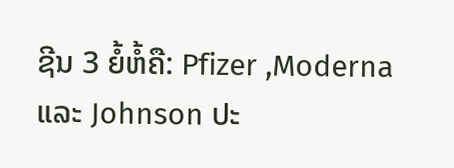ຊີນ 3 ຍໍ້ຫໍ້ຄື: Pfizer ,Moderna ແລະ Johnson ປະ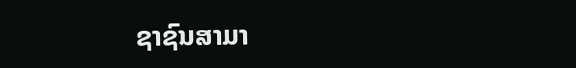ຊາຊົນສາມາ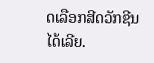ດເລືອກສີດວັກຊີນໄດ້ເລີຍ.